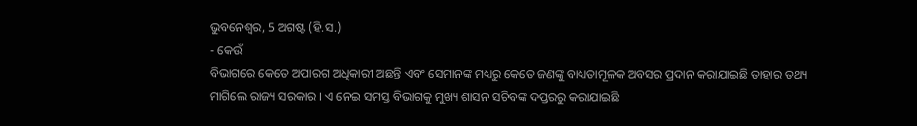ଭୁବନେଶ୍ୱର, 5 ଅଗଷ୍ଟ (ହି.ସ.)
- କେଉଁ
ବିଭାଗରେ କେତେ ଅପାରଗ ଅଧିକାରୀ ଅଛନ୍ତି ଏବଂ ସେମାନଙ୍କ ମଧ୍ୟରୁ କେତେ ଜଣଙ୍କୁ ବାଧ୍ୟତାମୂଳକ ଅବସର ପ୍ରଦାନ କରାଯାଇଛି ତାହାର ତଥ୍ୟ
ମାଗିଲେ ରାଜ୍ୟ ସରକାର । ଏ ନେଇ ସମସ୍ତ ବିଭାଗକୁ ମୁଖ୍ୟ ଶାସନ ସଚିବଙ୍କ ଦପ୍ତରରୁ କରାଯାଇଛି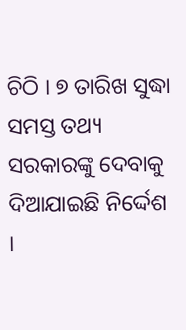ଚିଠି । ୭ ତାରିଖ ସୁଦ୍ଧା ସମସ୍ତ ତଥ୍ୟ ସରକାରଙ୍କୁ ଦେବାକୁ ଦିଆଯାଇଛି ନିର୍ଦ୍ଦେଶ ।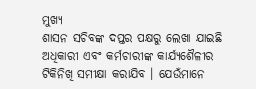ମୁଖ୍ୟ
ଶାସନ ସଚିବଙ୍କ ଦପ୍ତର ପକ୍ଷରୁ ଲେଖା ଯାଇଛି ଅଧିକାରୀ ଏବଂ କର୍ମଚାରୀଙ୍କ କାର୍ଯ୍ୟଶୈଳୀର
ଟିକିନିଖି ସମୀକ୍ଷା କରାଯିବ । ଯେଉଁମାନେ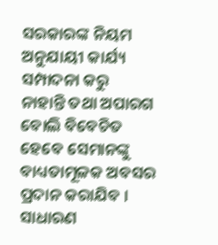ସରକାରଙ୍କ ନିୟମ ଅନୁଯାୟୀ କାର୍ଯ୍ୟ ସମ୍ପାଦନା କରୁ
ନାହାନ୍ତି ତଥା ଅପାରଗ ବୋଲି ବିବେଚିତ ହେବେ ସେମାନଙ୍କୁ ବାଧ୍ୟତାମୂଳକ ଅବସର ପ୍ରଦାନ କରାଯିବ ।
ସାଧାରଣ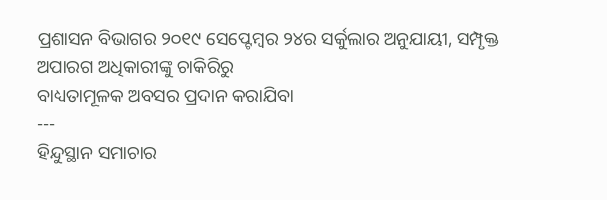ପ୍ରଶାସନ ବିଭାଗର ୨୦୧୯ ସେପ୍ଟେମ୍ବର ୨୪ର ସର୍କୁଲାର ଅନୁଯାୟୀ, ସମ୍ପୃକ୍ତ ଅପାରଗ ଅଧିକାରୀଙ୍କୁ ଚାକିରିରୁ
ବାଧ୍ୟତାମୂଳକ ଅବସର ପ୍ରଦାନ କରାଯିବା
---
ହିନ୍ଦୁସ୍ଥାନ ସମାଚାର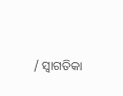/ ସ୍ୱାଗତିକା